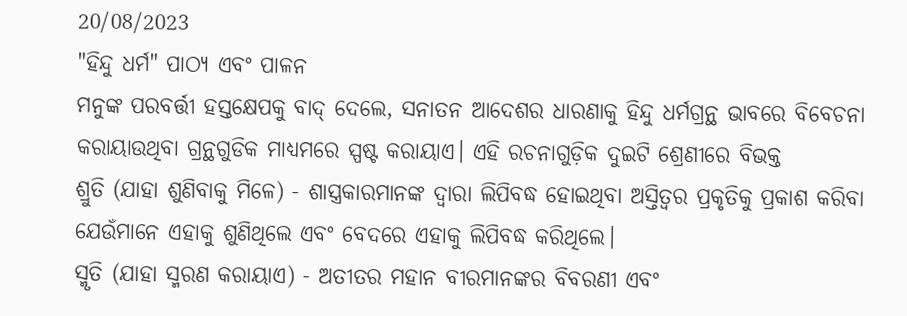20/08/2023
"ହିନ୍ଦୁ ଧର୍ମ" ପାଠ୍ୟ ଏବଂ ପାଳନ
ମନୁଙ୍କ ପରବର୍ତ୍ତୀ ହସ୍ତକ୍ଷେପକୁ ବାଦ୍ ଦେଲେ, ସନାତନ ଆଦେଶର ଧାରଣାକୁ ହିନ୍ଦୁ ଧର୍ମଗ୍ରନ୍ଥ ଭାବରେ ବିବେଚନା କରାୟାଉଥିବା ଗ୍ରନ୍ଥଗୁଡିକ ମାଧ୍ୟମରେ ସ୍ପଷ୍ଟ କରାୟାଏ। ଏହି ରଚନାଗୁଡ଼ିକ ଦୁଇଟି ଶ୍ରେଣୀରେ ବିଭକ୍ତ
ଶ୍ରୁତି (ଯାହା ଶୁଣିବାକୁ ମିଳେ) - ଶାସ୍ତ୍ରକାରମାନଙ୍କ ଦ୍ୱାରା ଲିପିବଦ୍ଧ ହୋଇଥିବା ଅସ୍ତିତ୍ୱର ପ୍ରକୃତିକୁ ପ୍ରକାଶ କରିବା ଯେଉଁମାନେ ଏହାକୁ ଶୁଣିଥିଲେ ଏବଂ ବେଦରେ ଏହାକୁ ଲିପିବଦ୍ଧ କରିଥିଲେ।
ସ୍ମୃତି (ଯାହା ସ୍ମରଣ କରାୟାଏ) - ଅତୀତର ମହାନ ବୀରମାନଙ୍କର ବିବରଣୀ ଏବଂ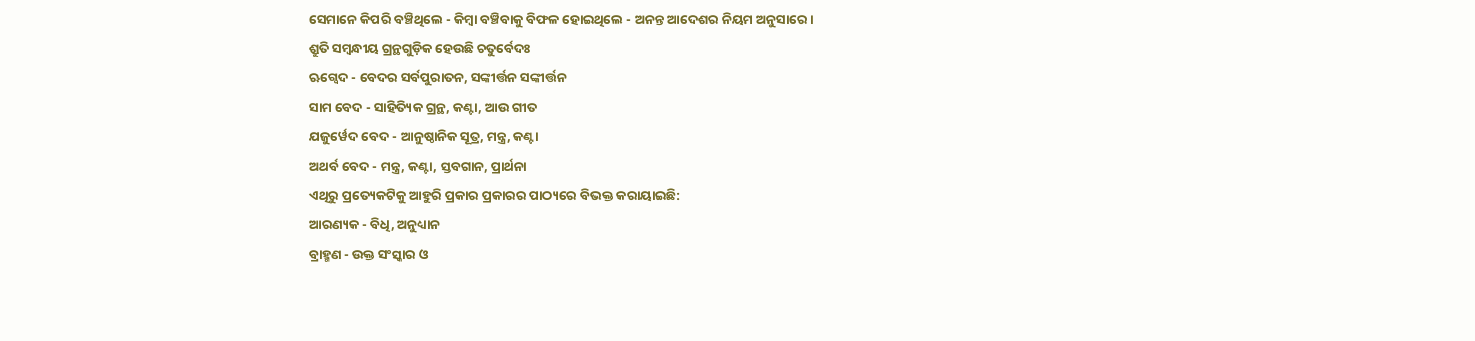ସେମାନେ କିପରି ବଞ୍ଚିଥିଲେ - କିମ୍ବା ବଞ୍ଚିବାକୁ ବିଫଳ ହୋଇଥିଲେ - ଅନନ୍ତ ଆଦେଶର ନିୟମ ଅନୁସାରେ।
ଶ୍ରୁତି ସମ୍ବନ୍ଧୀୟ ଗ୍ରନ୍ଥଗୁଡ଼ିକ ହେଉଛି ଚତୁର୍ବେଦଃ
ଋଗ୍ବେଦ - ବେଦର ସର୍ବପୁରାତନ, ସଙ୍କୀର୍ତ୍ତନ ସଙ୍କୀର୍ତ୍ତନ
ସାମ ବେଦ - ସାହିତ୍ୟିକ ଗ୍ରନ୍ଥ, କଣ୍ଟା, ଆଉ ଗୀତ
ଯଜୁର୍ୱେଦ ବେଦ - ଆନୁଷ୍ଠାନିକ ସୂତ୍ର, ମନ୍ତ୍ର, କଣ୍ଟା
ଅଥର୍ବ ବେଦ - ମନ୍ତ୍ର, କଣ୍ଟା, ସ୍ତବଗାନ, ପ୍ରାର୍ଥନା
ଏଥିରୁ ପ୍ରତ୍ୟେକଟିକୁ ଆହୁରି ପ୍ରକାର ପ୍ରକାରର ପାଠ୍ୟରେ ବିଭକ୍ତ କରାୟାଇଛି:
ଆରଣ୍ୟକ - ବିଧି, ଅନୁଧ୍ୟାନ
ବ୍ରାହ୍ମଣ - ଉକ୍ତ ସଂସ୍କାର ଓ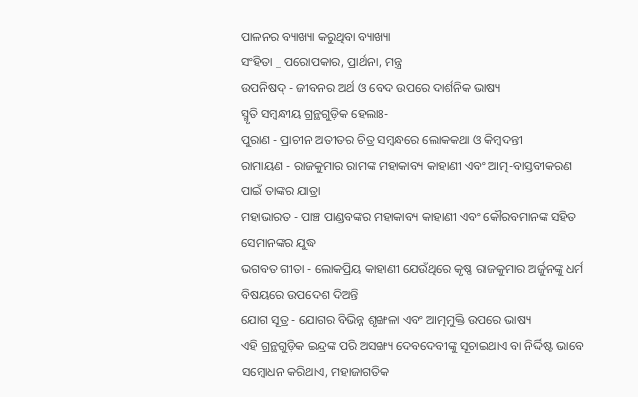ପାଳନର ବ୍ୟାଖ୍ୟା କରୁଥିବା ବ୍ୟାଖ୍ୟା
ସଂହିତା _ ପରୋପକାର, ପ୍ରାର୍ଥନା, ମନ୍ତ୍ର
ଉପନିଷଦ୍ - ଜୀବନର ଅର୍ଥ ଓ ବେଦ ଉପରେ ଦାର୍ଶନିକ ଭାଷ୍ୟ
ସ୍ମୃତି ସମ୍ବନ୍ଧୀୟ ଗ୍ରନ୍ଥଗୁଡ଼ିକ ହେଲାଃ-
ପୁରାଣ - ପ୍ରାଚୀନ ଅତୀତର ଚିତ୍ର ସମ୍ବନ୍ଧରେ ଲୋକକଥା ଓ କିମ୍ବଦନ୍ତୀ
ରାମାୟଣ - ରାଜକୁମାର ରାମଙ୍କ ମହାକାବ୍ୟ କାହାଣୀ ଏବଂ ଆତ୍ମ-ବାସ୍ତବୀକରଣ ପାଇଁ ତାଙ୍କର ଯାତ୍ରା
ମହାଭାରତ - ପାଞ୍ଚ ପାଣ୍ଡବଙ୍କର ମହାକାବ୍ୟ କାହାଣୀ ଏବଂ କୌରବମାନଙ୍କ ସହିତ ସେମାନଙ୍କର ଯୁଦ୍ଧ
ଭଗବତ ଗୀତା - ଲୋକପ୍ରିୟ କାହାଣୀ ଯେଉଁଥିରେ କୃଷ୍ଣ ରାଜକୁମାର ଅର୍ଜୁନଙ୍କୁ ଧର୍ମ ବିଷୟରେ ଉପଦେଶ ଦିଅନ୍ତି
ଯୋଗ ସୂତ୍ର - ଯୋଗର ବିଭିନ୍ନ ଶୃଙ୍ଖଳା ଏବଂ ଆତ୍ମମୁକ୍ତି ଉପରେ ଭାଷ୍ୟ
ଏହି ଗ୍ରନ୍ଥଗୁଡ଼ିକ ଇନ୍ଦ୍ରଙ୍କ ପରି ଅସଙ୍ଖ୍ୟ ଦେବଦେବୀଙ୍କୁ ସୂଚାଇଥାଏ ବା ନିର୍ଦ୍ଦିଷ୍ଟ ଭାବେ ସମ୍ବୋଧନ କରିଥାଏ, ମହାଜାଗତିକ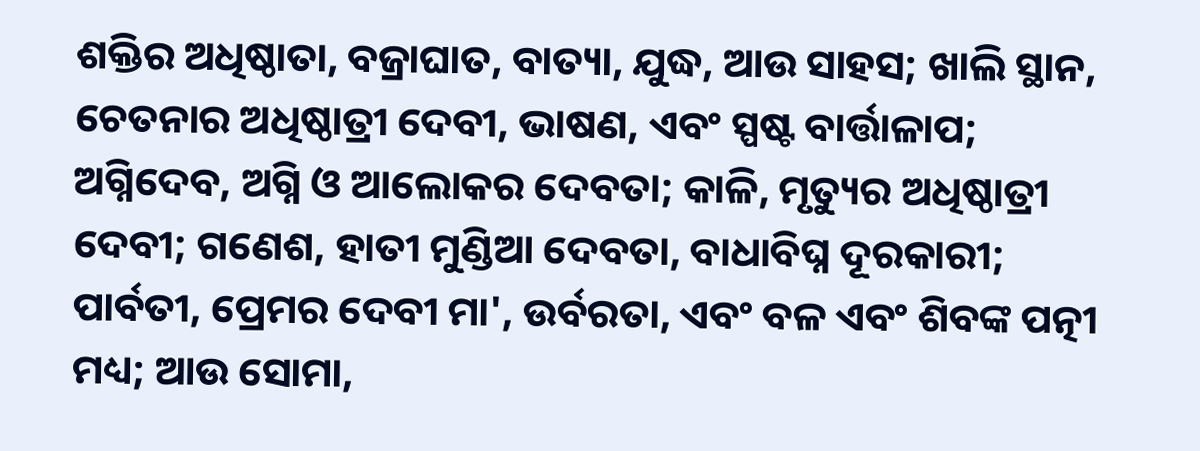ଶକ୍ତିର ଅଧିଷ୍ଠାତା, ବଜ୍ରାଘାତ, ବାତ୍ୟା, ଯୁଦ୍ଧ, ଆଉ ସାହସ; ଖାଲି ସ୍ଥାନ, ଚେତନାର ଅଧିଷ୍ଠାତ୍ରୀ ଦେବୀ, ଭାଷଣ, ଏବଂ ସ୍ପଷ୍ଟ ବାର୍ତ୍ତାଳାପ; ଅଗ୍ନିଦେବ, ଅଗ୍ନି ଓ ଆଲୋକର ଦେବତା; କାଳି, ମୃତ୍ୟୁର ଅଧିଷ୍ଠାତ୍ରୀ ଦେବୀ; ଗଣେଶ, ହାତୀ ମୁଣ୍ଡିଆ ଦେବତା, ବାଧାବିଘ୍ନ ଦୂରକାରୀ; ପାର୍ବତୀ, ପ୍ରେମର ଦେବୀ ମା', ଉର୍ବରତା, ଏବଂ ବଳ ଏବଂ ଶିବଙ୍କ ପତ୍ନୀ ମଧ୍ୟ; ଆଉ ସୋମା,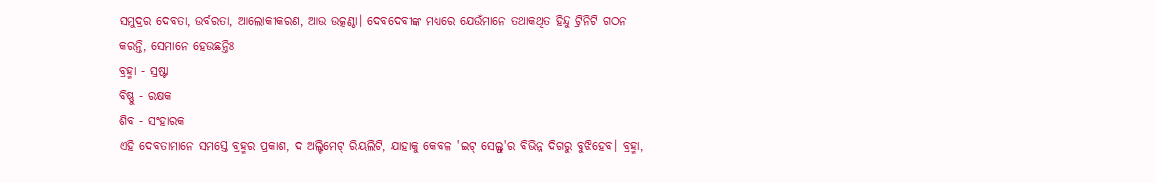ସମୁଦ୍ରର ଦେବତା, ଉର୍ବରତା, ଆଲୋକୀକରଣ, ଆଉ ଉତ୍କଣ୍ଠା। ଦେବଦେବୀଙ୍କ ମଧ୍ୟରେ ଯେଉଁମାନେ ତଥାକଥିତ ହିନ୍ଦୁ ଟ୍ରିନିଟି ଗଠନ କରନ୍ତି, ସେମାନେ ହେଉଛନ୍ତିଃ
ବ୍ରହ୍ମା - ସ୍ରଷ୍ଟା
ବିଷ୍ଣୁ - ରକ୍ଷକ
ଶିବ - ସଂହାରକ
ଏହି ଦେବତାମାନେ ସମସ୍ତେ ବ୍ରହ୍ମର ପ୍ରକାଶ, ଦ ଅଲ୍ଟିମେଟ୍ ରିୟଲିଟି, ଯାହାକୁ କେବଳ 'ଇଟ୍ ସେଲ୍ଫ୍'ର ବିଭିନ୍ନ ଦିଗରୁ ବୁଝିହେବ। ବ୍ରହ୍ମା,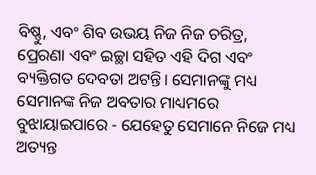ବିଷ୍ଣୁ, ଏବଂ ଶିବ ଉଭୟ ନିଜ ନିଜ ଚରିତ୍ର, ପ୍ରେରଣା ଏବଂ ଇଚ୍ଛା ସହିତ ଏହି ଦିଗ ଏବଂ ବ୍ୟକ୍ତିଗତ ଦେବତା ଅଟନ୍ତି। ସେମାନଙ୍କୁ ମଧ୍ୟ ସେମାନଙ୍କ ନିଜ ଅବତାର ମାଧ୍ୟମରେ ବୁଝାୟାଇପାରେ - ଯେହେତୁ ସେମାନେ ନିଜେ ମଧ୍ୟ ଅତ୍ୟନ୍ତ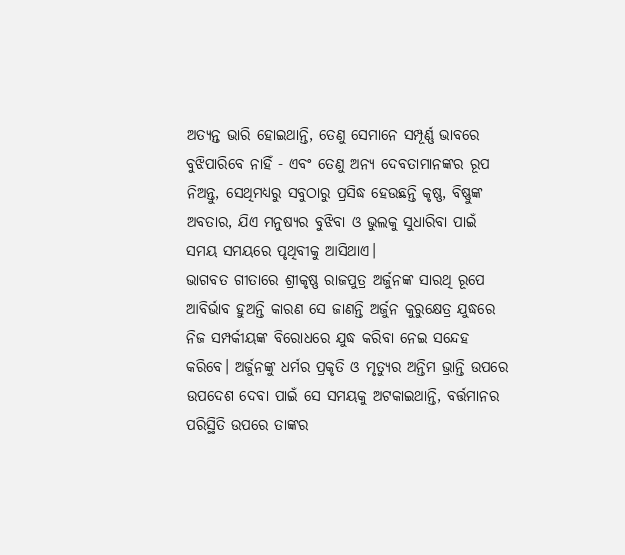ଅତ୍ୟନ୍ତ ଭାରି ହୋଇଥାନ୍ତି, ତେଣୁ ସେମାନେ ସମ୍ପୂର୍ଣ୍ଣ ଭାବରେ ବୁଝିପାରିବେ ନାହିଁ - ଏବଂ ତେଣୁ ଅନ୍ୟ ଦେବତାମାନଙ୍କର ରୂପ ନିଅନ୍ତୁ, ସେଥିମଧ୍ୟରୁ ସବୁଠାରୁ ପ୍ରସିଦ୍ଧ ହେଉଛନ୍ତି କୃଷ୍ଣ, ବିଷ୍ଣୁଙ୍କ ଅବତାର, ଯିଏ ମନୁଷ୍ୟର ବୁଝିବା ଓ ଭୁଲକୁ ସୁଧାରିବା ପାଇଁ ସମୟ ସମୟରେ ପୃଥିବୀକୁ ଆସିଥାଏ।
ଭାଗବତ ଗୀତାରେ ଶ୍ରୀକୃଷ୍ଣ ରାଜପୁତ୍ର ଅର୍ଜୁନଙ୍କ ସାରଥି ରୂପେ ଆବିର୍ଭାବ ହୁଅନ୍ତି କାରଣ ସେ ଜାଣନ୍ତି ଅର୍ଜୁନ କୁରୁକ୍ଷେତ୍ର ଯୁଦ୍ଧରେ ନିଜ ସମ୍ପର୍କୀୟଙ୍କ ବିରୋଧରେ ଯୁଦ୍ଧ କରିବା ନେଇ ସନ୍ଦେହ କରିବେ। ଅର୍ଜୁନଙ୍କୁ ଧର୍ମର ପ୍ରକୃତି ଓ ମୃତ୍ୟୁର ଅନ୍ତିମ ଭ୍ରାନ୍ତି ଉପରେ ଉପଦେଶ ଦେବା ପାଇଁ ସେ ସମୟକୁ ଅଟକାଇଥାନ୍ତି, ବର୍ତ୍ତମାନର ପରିସ୍ଥିତି ଉପରେ ତାଙ୍କର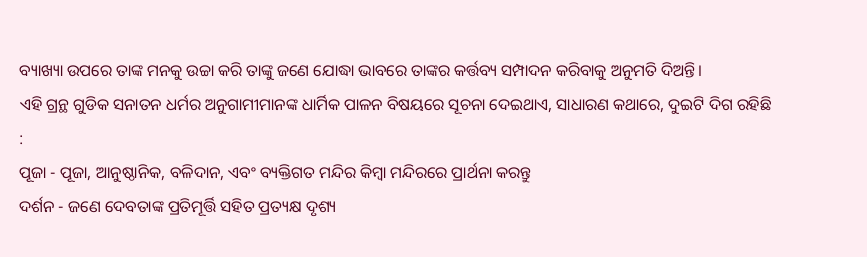ବ୍ୟାଖ୍ୟା ଉପରେ ତାଙ୍କ ମନକୁ ଉଚ୍ଚା କରି ତାଙ୍କୁ ଜଣେ ଯୋଦ୍ଧା ଭାବରେ ତାଙ୍କର କର୍ତ୍ତବ୍ୟ ସମ୍ପାଦନ କରିବାକୁ ଅନୁମତି ଦିଅନ୍ତି।
ଏହି ଗ୍ରନ୍ଥ ଗୁଡିକ ସନାତନ ଧର୍ମର ଅନୁଗାମୀମାନଙ୍କ ଧାର୍ମିକ ପାଳନ ବିଷୟରେ ସୂଚନା ଦେଇଥାଏ, ସାଧାରଣ କଥାରେ, ଦୁଇଟି ଦିଗ ରହିଛି :
ପୂଜା - ପୂଜା, ଆନୁଷ୍ଠାନିକ, ବଳିଦାନ, ଏବଂ ବ୍ୟକ୍ତିଗତ ମନ୍ଦିର କିମ୍ବା ମନ୍ଦିରରେ ପ୍ରାର୍ଥନା କରନ୍ତୁ
ଦର୍ଶନ - ଜଣେ ଦେବତାଙ୍କ ପ୍ରତିମୂର୍ତ୍ତି ସହିତ ପ୍ରତ୍ୟକ୍ଷ ଦୃଶ୍ୟ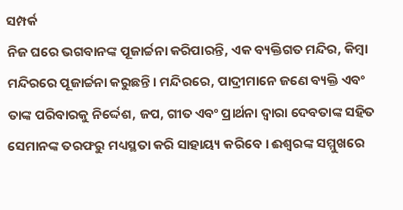ସମ୍ପର୍କ
ନିଜ ଘରେ ଭଗବାନଙ୍କ ପୂଜାର୍ଚ୍ଚନା କରିପାରନ୍ତି, ଏକ ବ୍ୟକ୍ତିଗତ ମନ୍ଦିର, କିମ୍ବା ମନ୍ଦିରରେ ପୂଜାର୍ଚ୍ଚନା କରୁଛନ୍ତି। ମନ୍ଦିରରେ, ପାଦ୍ରୀମାନେ ଜଣେ ବ୍ୟକ୍ତି ଏବଂ ତାଙ୍କ ପରିବାରକୁ ନିର୍ଦ୍ଦେଶ, ଜପ, ଗୀତ ଏବଂ ପ୍ରାର୍ଥନା ଦ୍ୱାରା ଦେବତାଙ୍କ ସହିତ ସେମାନଙ୍କ ତରଫରୁ ମଧ୍ୟସ୍ଥତା କରି ସାହାୟ୍ୟ କରିବେ। ଈଶ୍ୱରଙ୍କ ସମ୍ମୁଖରେ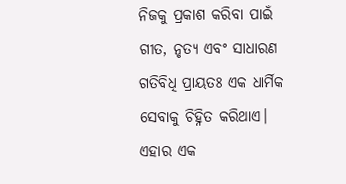ନିଜକୁ ପ୍ରକାଶ କରିବା ପାଇଁ ଗୀତ, ନୃତ୍ୟ ଏବଂ ସାଧାରଣ ଗତିବିଧି ପ୍ରାୟତଃ ଏକ ଧାର୍ମିକ ସେବାକୁ ଚିହ୍ନିତ କରିଥାଏ। ଏହାର ଏକ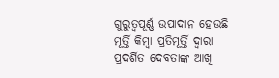ଗୁରୁତ୍ୱପୂର୍ଣ୍ଣ ଉପାଦାନ ହେଉଛି ମୂର୍ତ୍ତି କିମ୍ବା ପ୍ରତିମୂର୍ତ୍ତି ଦ୍ୱାରା ପ୍ରଦର୍ଶିତ ଦେବତାଙ୍କ ଆଖି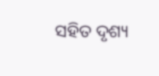ସହିତ ଦୃଶ୍ୟ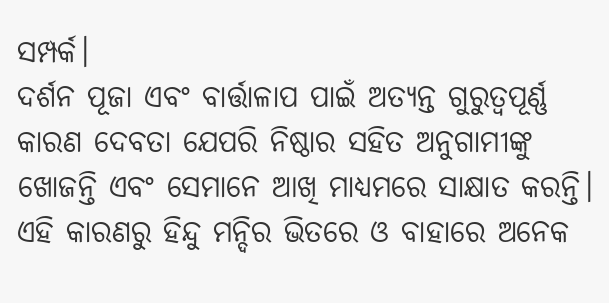ସମ୍ପର୍କ।
ଦର୍ଶନ ପୂଜା ଏବଂ ବାର୍ତ୍ତାଳାପ ପାଇଁ ଅତ୍ୟନ୍ତ ଗୁରୁତ୍ୱପୂର୍ଣ୍ଣ କାରଣ ଦେବତା ଯେପରି ନିଷ୍ଠାର ସହିତ ଅନୁଗାମୀଙ୍କୁ ଖୋଜନ୍ତି ଏବଂ ସେମାନେ ଆଖି ମାଧ୍ୟମରେ ସାକ୍ଷାତ କରନ୍ତି। ଏହି କାରଣରୁ ହିନ୍ଦୁ ମନ୍ଦିର ଭିତରେ ଓ ବାହାରେ ଅନେକ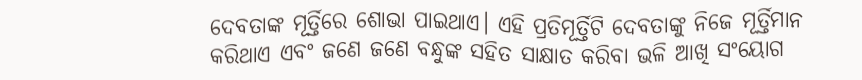ଦେବତାଙ୍କ ମୂର୍ତ୍ତିରେ ଶୋଭା ପାଇଥାଏ। ଏହି ପ୍ରତିମୂର୍ତ୍ତିଟି ଦେବତାଙ୍କୁ ନିଜେ ମୂର୍ତ୍ତିମାନ କରିଥାଏ ଏବଂ ଜଣେ ଜଣେ ବନ୍ଧୁଙ୍କ ସହିତ ସାକ୍ଷାତ କରିବା ଭଳି ଆଖି ସଂୟୋଗ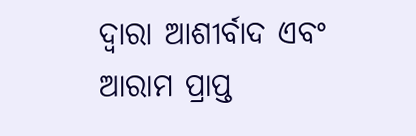ଦ୍ୱାରା ଆଶୀର୍ବାଦ ଏବଂ ଆରାମ ପ୍ରାପ୍ତ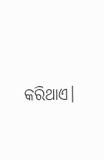କରିଥାଏ।